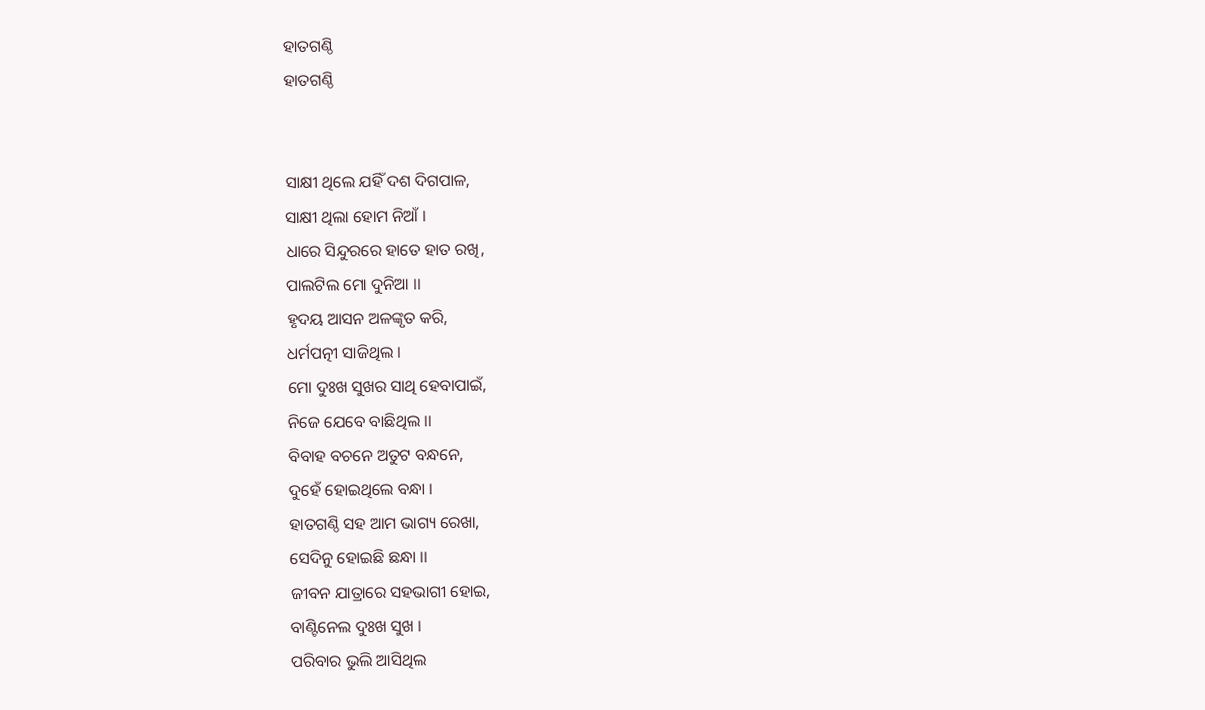ହାତଗଣ୍ଠି
ହାତଗଣ୍ଠି


ସାକ୍ଷୀ ଥିଲେ ଯହିଁ ଦଶ ଦିଗପାଳ,
ସାକ୍ଷୀ ଥିଲା ହୋମ ନିଆଁ ।
ଧାରେ ସିନ୍ଦୁରରେ ହାତେ ହାତ ରଖି,
ପାଲଟିଲ ମୋ ଦୁନିଆ ।।
ହୃଦୟ ଆସନ ଅଳଙ୍କୃତ କରି,
ଧର୍ମପତ୍ନୀ ସାଜିଥିଲ ।
ମୋ ଦୁଃଖ ସୁଖର ସାଥି ହେବାପାଇଁ,
ନିଜେ ଯେବେ ବାଛିଥିଲ ।।
ବିବାହ ବଚନେ ଅତୁଟ ବନ୍ଧନେ,
ଦୁହେଁ ହୋଇଥିଲେ ବନ୍ଧା ।
ହାତଗଣ୍ଠି ସହ ଆମ ଭାଗ୍ୟ ରେଖା,
ସେଦିନୁ ହୋଇଛି ଛନ୍ଧା ।।
ଜୀବନ ଯାତ୍ରାରେ ସହଭାଗୀ ହୋଇ,
ବାଣ୍ଟିନେଲ ଦୁଃଖ ସୁଖ ।
ପରିବାର ଭୁଲି ଆସିଥିଲ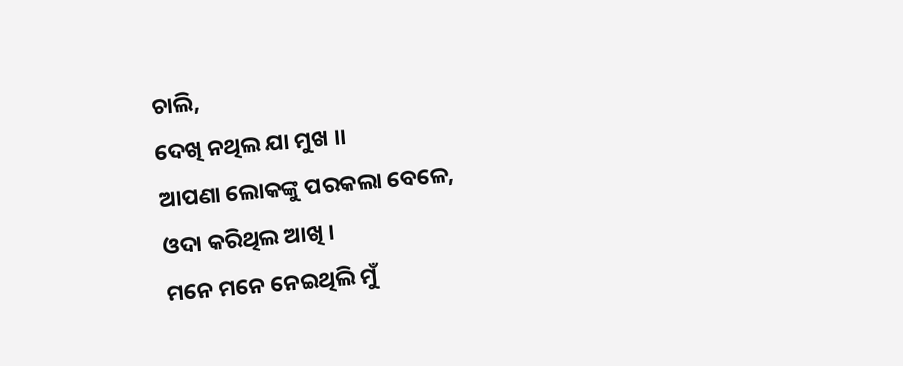ଚାଲି,
ଦେଖି ନଥିଲ ଯା ମୁଖ ।।
ଆପଣା ଲୋକଙ୍କୁ ପରକଲା ବେଳେ,
ଓଦା କରିଥିଲ ଆଖି ।
ମନେ ମନେ ନେଇଥିଲି ମୁଁ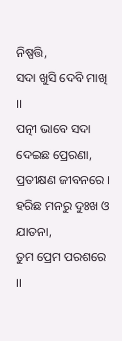ନିଷ୍ପତ୍ତି,
ସଦା ଖୁସି ଦେବି ମାଖି ।।
ପତ୍ନୀ ଭାବେ ସଦା ଦେଇଛ ପ୍ରେରଣା,
ପ୍ରତୀକ୍ଷଣ ଜୀବନରେ ।
ହରିଛ ମନରୁ ଦୁଃଖ ଓ ଯାତନା,
ତୁମ ପ୍ରେମ ପରଶରେ ।।